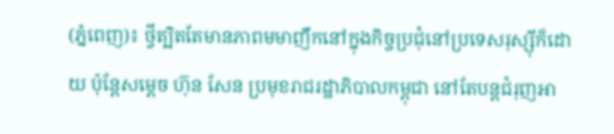(ភ្នំពេញ)៖ ថ្វីត្បិតតែមានភាពមមាញឹកនៅក្នុងកិច្ចប្រជុំនៅប្រទេសរុស្ស៊ីក៏ដោយ ប៉ុន្តែសម្តេច ហ៊ុន សែន ប្រមុខរាជរដ្ឋាភិបាលកម្ពុជា នៅតែបន្តជំរុញអា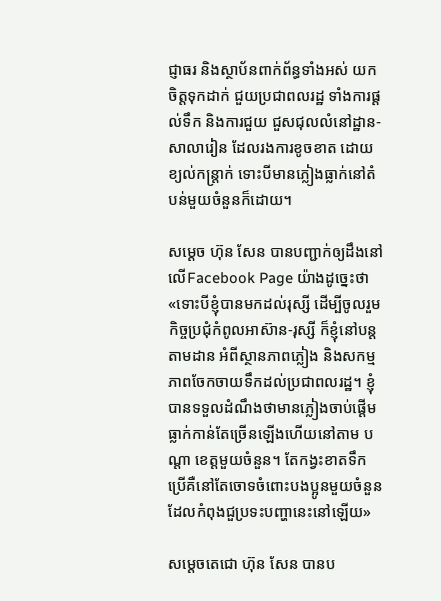ជ្ញាធរ និងស្ថាប័នពាក់ព័ន្ធទាំងអស់ យកចិត្តទុកដាក់ ជួយប្រជាពលរដ្ឋ ទាំងការផ្តល់ទឹក និងការជួយ ជួសជុលលំនៅដ្ឋាន-សាលារៀន ដែលរងការខូចខាត ដោយខ្យល់កន្រ្តាក់ ទោះបីមានភ្លៀងធ្លាក់នៅតំបន់មួយចំនួនក៏ដោយ។

សម្តេច ហ៊ុន សែន បានបញ្ជាក់ឲ្យដឹងនៅលើFacebook Page យ៉ាងដូច្នេះថា «ទោះបីខ្ញុំបានមកដល់រុស្សី ដើម្បីចូលរួមកិច្ចប្រជុំកំពូលអាស៊ាន-រុស្សី ក៏ខ្ញុំនៅបន្តតាមដាន អំពីស្ថានភាពភ្លៀង និងសកម្មភាពចែកចាយទឹកដល់ប្រជាពលរដ្ឋ។ ខ្ញុំបានទទួលដំណឹងថាមានភ្លៀងចាប់ផ្តើមធ្លាក់កាន់តែច្រើនឡើងហើយនៅតាម បណ្តា ខេត្តមួយចំនួន។ តែកង្វះខាតទឹកប្រើគឺនៅតែចោទចំពោះបងប្អូនមួយចំនួនដែលកំពុងជួប្រទះបញ្ហានេះនៅឡើយ»

សម្តេចតេជោ ហ៊ុន សែន បានប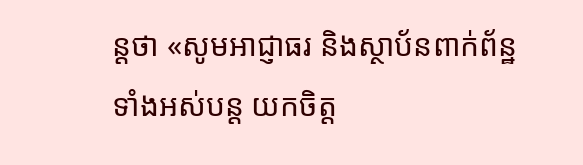ន្តថា «សូមអាជ្ញាធរ និងស្ថាប័នពាក់ព័ន្ឋទាំងអស់បន្ត យកចិត្ត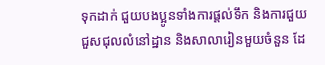ទុកដាក់ ជួយបងប្អូនទាំងការផ្តល់ទឹក និងការជួយជួសជុលលំនៅដ្ឋាន និងសាលារៀនមួយចំនួន ដែ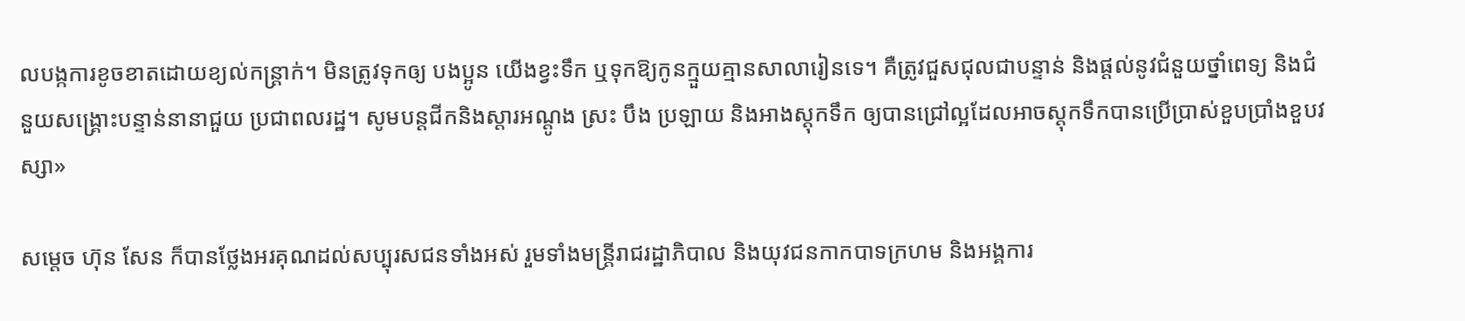លបង្កការខូចខាតដោយខ្យល់កន្រ្តាក់។ មិនត្រូវទុកឲ្យ បងប្អូន យើងខ្វះទឹក ឬទុកឱ្យកូនក្មួយគ្មានសាលារៀនទេ។ គឺត្រូវជួសជុលជាបន្ទាន់ និងផ្តល់នូវជំនួយថ្នាំពេទ្យ និងជំនួយសង្គ្រោះបន្ទាន់នានាជួយ ប្រជាពលរដ្ឋ។ សូមបន្តជីកនិងស្តារអណ្តូង ស្រះ បឹង ប្រឡាយ និងអាងស្តុកទឹក ឲ្យបានជ្រៅល្អដែលអាចស្តុកទឹកបានប្រើប្រាស់ខួបប្រាំងខួបវស្សា»

សម្តេច ហ៊ុន សែន ក៏បានថ្លែងអរគុណដល់សប្បុរសជនទាំងអស់ រួមទាំងមន្រ្តីរាជរដ្ឋាភិបាល និងយុវជនកាកបាទក្រហម និងអង្គការ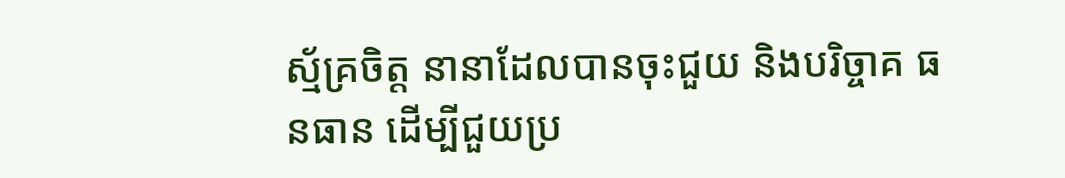ស្ម័គ្រចិត្ត នានាដែលបានចុះជួយ និងបរិច្ចាគ ធនធាន ដើម្បីជួយប្រ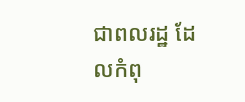ជាពលរដ្ឋ ដែលកំពុ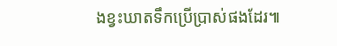ងខ្វះឃាតទឹកប្រើប្រាស់ផងដែរ៕